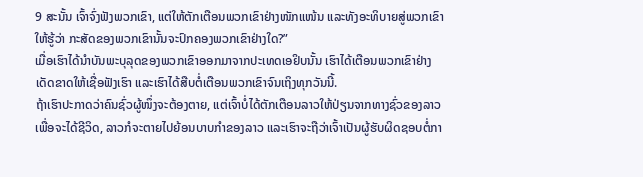9 ສະນັ້ນ ເຈົ້າຈົ່ງຟັງພວກເຂົາ, ແຕ່ໃຫ້ຕັກເຕືອນພວກເຂົາຢ່າງໜັກແໜ້ນ ແລະທັງອະທິບາຍສູ່ພວກເຂົາໃຫ້ຮູ້ວ່າ ກະສັດຂອງພວກເຂົານັ້ນຈະປົກຄອງພວກເຂົາຢ່າງໃດ?”
ເມື່ອເຮົາໄດ້ນຳບັນພະບຸລຸດຂອງພວກເຂົາອອກມາຈາກປະເທດເອຢິບນັ້ນ ເຮົາໄດ້ເຕືອນພວກເຂົາຢ່າງເດັດຂາດໃຫ້ເຊື່ອຟັງເຮົາ ແລະເຮົາໄດ້ສືບຕໍ່ເຕືອນພວກເຂົາຈົນເຖິງທຸກວັນນີ້.
ຖ້າເຮົາປະກາດວ່າຄົນຊົ່ວຜູ້ໜຶ່ງຈະຕ້ອງຕາຍ, ແຕ່ເຈົ້າບໍ່ໄດ້ຕັກເຕືອນລາວໃຫ້ປ່ຽນຈາກທາງຊົ່ວຂອງລາວເພື່ອຈະໄດ້ຊີວິດ, ລາວກໍຈະຕາຍໄປຍ້ອນບາບກຳຂອງລາວ ແລະເຮົາຈະຖືວ່າເຈົ້າເປັນຜູ້ຮັບຜິດຊອບຕໍ່ກາ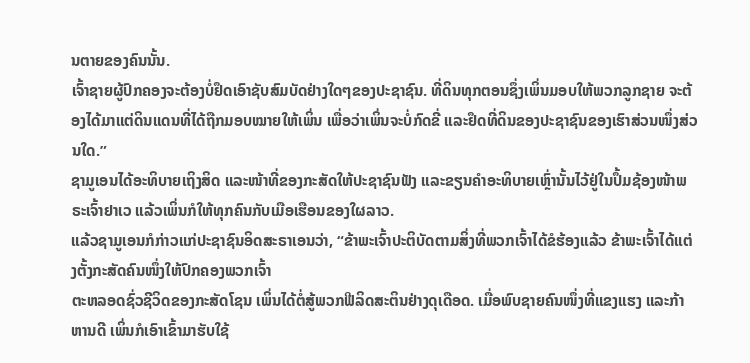ນຕາຍຂອງຄົນນັ້ນ.
ເຈົ້າຊາຍຜູ້ປົກຄອງຈະຕ້ອງບໍ່ຢຶດເອົາຊັບສົມບັດຢ່າງໃດໆຂອງປະຊາຊົນ. ທີ່ດິນທຸກຕອນຊຶ່ງເພິ່ນມອບໃຫ້ພວກລູກຊາຍ ຈະຕ້ອງໄດ້ມາແຕ່ດິນແດນທີ່ໄດ້ຖືກມອບໝາຍໃຫ້ເພິ່ນ ເພື່ອວ່າເພິ່ນຈະບໍ່ກົດຂີ່ ແລະຢຶດທີ່ດິນຂອງປະຊາຊົນຂອງເຮົາສ່ວນໜຶ່ງສ່ວນໃດ.”
ຊາມູເອນໄດ້ອະທິບາຍເຖິງສິດ ແລະໜ້າທີ່ຂອງກະສັດໃຫ້ປະຊາຊົນຟັງ ແລະຂຽນຄຳອະທິບາຍເຫຼົ່ານັ້ນໄວ້ຢູ່ໃນປຶ້ມຊ້ອງໜ້າພຣະເຈົ້າຢາເວ ແລ້ວເພິ່ນກໍໃຫ້ທຸກຄົນກັບເມືອເຮືອນຂອງໃຜລາວ.
ແລ້ວຊາມູເອນກໍກ່າວແກ່ປະຊາຊົນອິດສະຣາເອນວ່າ, “ຂ້າພະເຈົ້າປະຕິບັດຕາມສິ່ງທີ່ພວກເຈົ້າໄດ້ຂໍຮ້ອງແລ້ວ ຂ້າພະເຈົ້າໄດ້ແຕ່ງຕັ້ງກະສັດຄົນໜຶ່ງໃຫ້ປົກຄອງພວກເຈົ້າ
ຕະຫລອດຊົ່ວຊີວິດຂອງກະສັດໂຊນ ເພິ່ນໄດ້ຕໍ່ສູ້ພວກຟີລິດສະຕິນຢ່າງດຸເດືອດ. ເມື່ອພົບຊາຍຄົນໜຶ່ງທີ່ແຂງແຮງ ແລະກ້າຫານດີ ເພິ່ນກໍເອົາເຂົ້າມາຮັບໃຊ້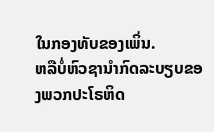ໃນກອງທັບຂອງເພິ່ນ.
ຫລືບໍ່ຫົວຊານຳກົດລະບຽບຂອງພວກປະໂຣຫິດ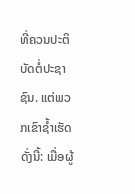ທີ່ຄວນປະຕິບັດຕໍ່ປະຊາຊົນ. ແຕ່ພວກເຂົາຊໍ້າເຮັດດັ່ງນີ້: ເມື່ອຜູ້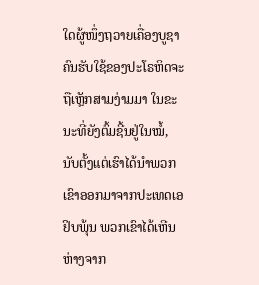ໃດຜູ້ໜຶ່ງຖວາຍເຄື່ອງບູຊາ ຄົນຮັບໃຊ້ຂອງປະໂຣຫິດຈະຖືເຫຼັກສາມງ່າມມາ ໃນຂະນະທີ່ຍັງຕົ້ມຊີ້ນຢູ່ໃນໝໍ້,
ນັບຕັ້ງແຕ່ເຮົາໄດ້ນຳພວກເຂົາອອກມາຈາກປະເທດເອຢິບພຸ້ນ ພວກເຂົາໄດ້ເຫີນຫ່າງຈາກ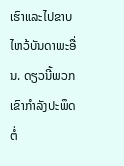ເຮົາແລະໄປຂາບໄຫວ້ບັນດາພະອື່ນ. ດຽວນີ້ພວກເຂົາກຳລັງປະພຶດຕໍ່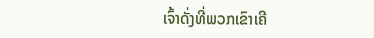ເຈົ້າດັ່ງທີ່ພວກເຂົາເຄີ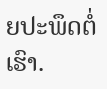ຍປະພຶດຕໍ່ເຮົາ.